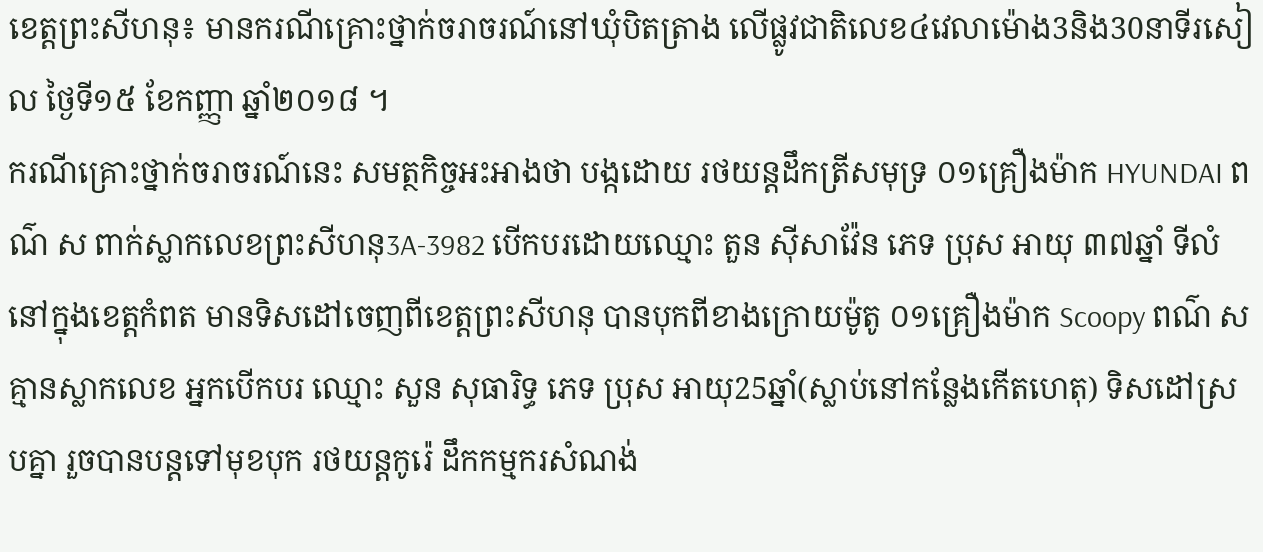ខេត្តព្រះសីហនុ៖ មានករណីគ្រោះថ្នាក់ចរាចរណ៍នៅឃុំបិតត្រាង លើផ្លូវជាតិលេខ៤វេលាម៉ោង3និង30នាទីរសៀល ថ្ងៃទី១៥ ខែកញ្ញា ឆ្នាំ២០១៨ ។
ករណីគ្រោះថ្នាក់ចរាចរណ៍នេះ សមត្ថកិច្ចអះអាងថា បង្កដោយ រថយន្តដឹកត្រីសមុទ្រ ០១គ្រឿងម៉ាក HYUNDAI ពណ៌ ស ពាក់ស្លាកលេខព្រះសីហនុ3A-3982 បើកបរដោយឈ្មោះ តួន ស៊ីសាវ៉ែន ភេទ ប្រុស អាយុ ៣៧ឆ្នាំ ទីលំនៅក្នុងខេត្តកំពត មានទិសដៅចេញពីខេត្តព្រះសីហនុ បានបុកពីខាងក្រោយម៉ូតូ ០១គ្រឿងម៉ាក Scoopy ពណ៌ ស គ្មានស្លាកលេខ អ្នកបើកបរ ឈ្មោះ សួន សុធារិទ្ធ ភេទ ប្រុស អាយុ25ឆ្នាំ(ស្លាប់នៅកន្លែងកើតហេតុ) ទិសដៅស្របគ្នា រួចបានបន្តទៅមុខបុក រថយន្តកូរ៉េ ដឹកកម្មករសំណង់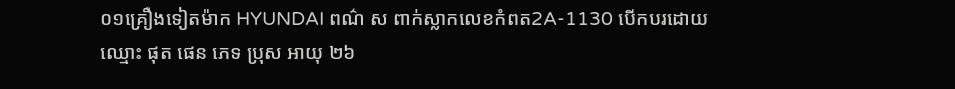០១គ្រឿងទៀតម៉ាក HYUNDAI ពណ៌ ស ពាក់ស្លាកលេខកំពត2A-1130 បើកបរដោយឈ្មោះ ផុត ផេន ភេទ ប្រុស អាយុ ២៦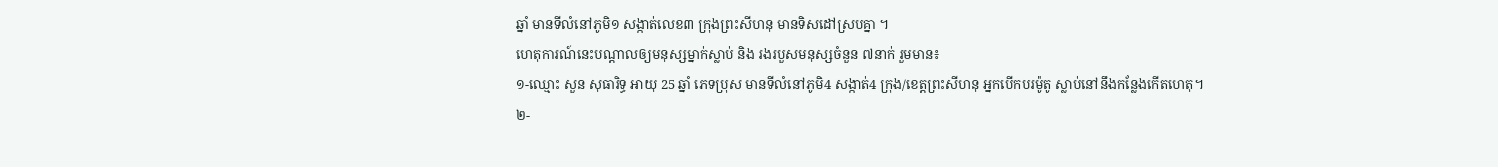ឆ្នាំ មានទីលំនៅភូមិ១ សង្កាត់លេខ៣ ក្រុងព្រះសីហនុ មានទិសដៅស្របគ្នា ។
ហេតុការណ៍នេះបណ្ដាលឲ្យមនុស្សម្នាក់ស្លាប់ និង រងរបួសមនុស្សចំនួន ៧នាក់ រួមមាន៖
១-ឈ្មោះ សួន សុធារិទ្ធ អាយុ 25 ឆ្នាំ ភេទប្រុស មានទីលំនៅភូមិ4 សង្កាត់4 ក្រុង/ខេត្តព្រះសីហនុ អ្នកបើកបរម៉ូតូ ស្លាប់នៅនឹងកន្លែងកើតហេតុ។
២-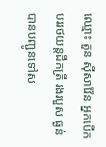ឈ្មោះ តួន ស៊ីសាវ៉ែន អ្នកបើកបររថយន្តដឹកត្រី រងរបួស ធ្ងន់ បានបញ្ជូនទៅស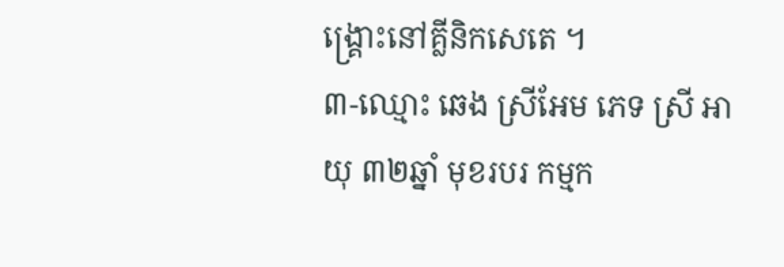ង្គ្រោះនៅគ្លីនិកសេតេ ។
៣-ឈ្មោះ ឆេង ស្រីអែម ភេទ ស្រី អាយុ ៣២ឆ្នាំ មុខរបរ កម្មក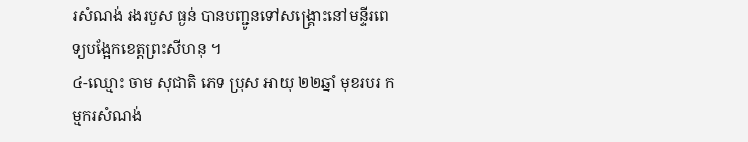រសំណង់ រងរបួស ធ្ងន់ បានបញ្ជូនទៅសង្គ្រោះនៅមន្ទីរពេទ្យបង្អែកខេត្តព្រះសីហនុ ។
៤-ឈ្មោះ ចាម សុជាតិ ភេទ ប្រុស អាយុ ២២ឆ្នាំ មុខរបរ កម្មករសំណង់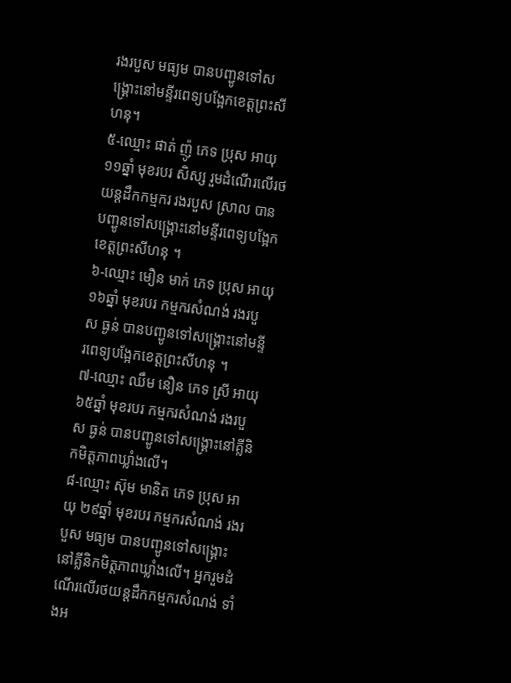រងរបួស មធ្យម បានបញ្ជូនទៅសង្គ្រោះនៅមន្ទីរពេទ្យបង្អែកខេត្តព្រះសីហនុ។
៥-ឈ្មោះ ផាត់ ញ៉ូ ភេទ ប្រុស អាយុ ១១ឆ្នាំ មុខរបរ សិស្ស រួមដំណើរលើរថយន្តដឹកកម្មករ រងរបួស ស្រាល បានបញ្ជូនទៅសង្គ្រោះនៅមន្ទីរពេទ្យបង្អែកខេត្តព្រះសីហនុ ។
៦-ឈ្មោះ មឿន មាក់ ភេទ ប្រុស អាយុ ១៦ឆ្នាំ មុខរបរ កម្មករសំណង់ រងរបួស ធ្ងន់ បានបញ្ជូនទៅសង្គ្រោះនៅមន្ទីរពេទ្យបង្អែកខេត្តព្រះសីហនុ ។
៧-ឈ្មោះ ឈឹម នឿន ភេទ ស្រី អាយុ ៦៥ឆ្នាំ មុខរបរ កម្មករសំណង់ រងរបួស ធ្ងន់ បានបញ្ជូនទៅសង្គ្រោះនៅគ្លីនិកមិត្តភាពឃ្លាំងលើ។
៨-ឈ្មោះ ស៊ុម មានិត ភេទ ប្រុស អាយុ ២៩ឆ្នាំ មុខរបរ កម្មករសំណង់ រងរបួស មធ្យម បានបញ្ជូនទៅសង្គ្រោះនៅគ្លីនិកមិត្តភាពឃ្លាំងលើ។ អ្នករួមដំណើរលើរថយន្តដឹកកម្មករសំណង់ ទាំងអ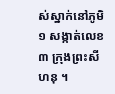ស់ស្នាក់នៅភូមិ១ សង្កាត់លេខ៣ ក្រុងព្រះសីហនុ ។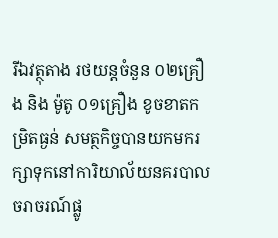រីឯវត្ថុតាង រថយន្តចំនួន ០២គ្រឿង និង ម៉ូតូ ០១គ្រឿង ខូចខាតកម្រិតធ្ងន់ សមត្ថកិច្ចបានយកមករក្សាទុកនៅការិយាល័យនគរបាលចរាចរណ៍ផ្លូ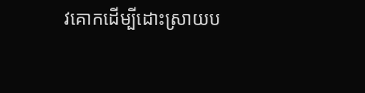វគោកដើម្បីដោះស្រាយប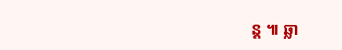ន្ត ៕ ឆ្លា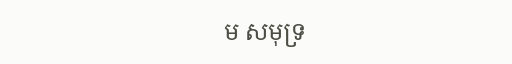ម សមុទ្រ